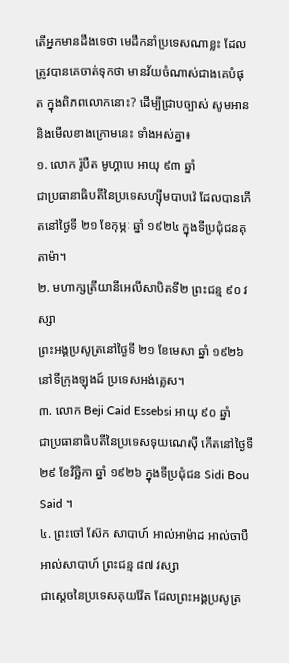តើអ្នកមានដឹងទេថា មេដឹកនាំប្រទេសណាខ្លះ ដែលត្រូវបានគេចាត់ទុកថា មានវ័យចំណាស់ជាងគេបំផុត ក្នុងពិភពលោកនោះ? ដើម្បីជ្រាបច្បាស់ សូមអាន និងមើលខាងក្រោមនេះ ទាំងអស់គ្នា៖
១. លោក រ៉ូបឺត មូហ្គាបេ អាយុ ៩៣ ឆ្នាំ
ជាប្រធានាធិបតីនៃប្រទេសហ្ស៊ីមបាបវ៉េ ដែលបានកើតនៅថ្ងៃទី ២១ ខែកុម្ភៈ ឆ្នាំ ១៩២៤ ក្នុងទីប្រជុំជនគុតាម៉ា។
២. មហាក្សត្រីយានីអេលីសាបិតទី២ ព្រះជន្ម ៩០ វស្សា
ព្រះអង្គប្រសូត្រនៅថ្ងៃទី ២១ ខែមេសា ឆ្នាំ ១៩២៦ នៅទីក្រុងឡុងដ៍ ប្រទេសអង់គ្លេស។
៣. លោក Beji Caid Essebsi អាយុ ៩០ ឆ្នាំ
ជាប្រធានាធិបតីនៃប្រទេសទុយណេស៊ី កើតនៅថ្ងៃទី ២៩ ខែវិច្ឆិកា ឆ្នាំ ១៩២៦ ក្នុងទីប្រជុំជន Sidi Bou Said ។
៤. ព្រះចៅ ស៊ែក សាបាហ៍ អាល់អាម៉ាដ អាល់ចាបឺ អាល់សាបាហ៍ ព្រះជន្ម ៨៧ វស្សា
ជាស្ដេចនៃប្រទេសគុយវ៉ែត ដែលព្រះអង្គប្រសូត្រ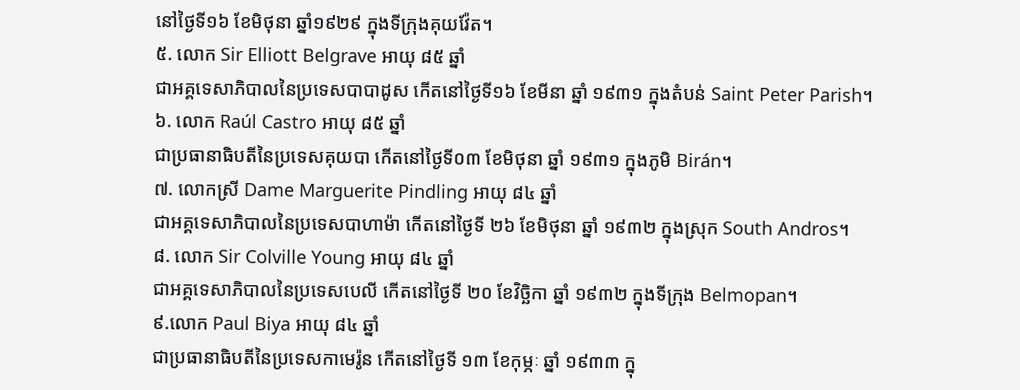នៅថ្ងៃទី១៦ ខែមិថុនា ឆ្នាំ១៩២៩ ក្នុងទីក្រុងគុយវ៉ែត។
៥. លោក Sir Elliott Belgrave អាយុ ៨៥ ឆ្នាំ
ជាអគ្គទេសាភិបាលនៃប្រទេសបាបាដូស កើតនៅថ្ងៃទី១៦ ខែមីនា ឆ្នាំ ១៩៣១ ក្នុងតំបន់ Saint Peter Parish។
៦. លោក Raúl Castro អាយុ ៨៥ ឆ្នាំ
ជាប្រធានាធិបតីនៃប្រទេសគុយបា កើតនៅថ្ងៃទី០៣ ខែមិថុនា ឆ្នាំ ១៩៣១ ក្នុងភូមិ Birán។
៧. លោកស្រី Dame Marguerite Pindling អាយុ ៨៤ ឆ្នាំ
ជាអគ្គទេសាភិបាលនៃប្រទេសបាហាម៉ា កើតនៅថ្ងៃទី ២៦ ខែមិថុនា ឆ្នាំ ១៩៣២ ក្នុងស្រុក South Andros។
៨. លោក Sir Colville Young អាយុ ៨៤ ឆ្នាំ
ជាអគ្គទេសាភិបាលនៃប្រទេសបេលី កើតនៅថ្ងៃទី ២០ ខែវិច្ឆិកា ឆ្នាំ ១៩៣២ ក្នុងទីក្រុង Belmopan។
៩.លោក Paul Biya អាយុ ៨៤ ឆ្នាំ
ជាប្រធានាធិបតីនៃប្រទេសកាមេរ៉ូន កើតនៅថ្ងៃទី ១៣ ខែកុម្ភៈ ឆ្នាំ ១៩៣៣ ក្នុ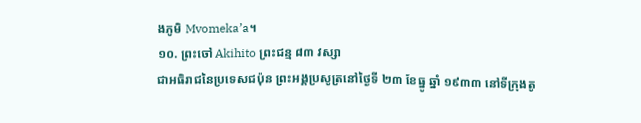ងភូមិ Mvomeka’a។
១០. ព្រះចៅ Akihito ព្រះជន្ម ៨៣ វស្សា
ជាអធិរាជនៃប្រទេសជប៉ុន ព្រះអង្គប្រសូត្រនៅថ្ងៃទី ២៣ ខែធ្នូ ឆ្នាំ ១៩៣៣ នៅទីក្រុងតូ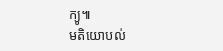ក្យូ៕
មតិយោបល់